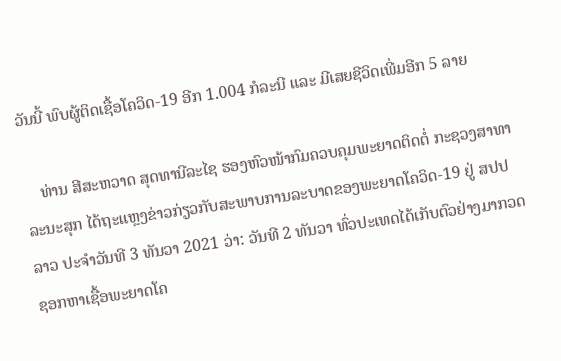ວັນນີ້ ພົບຜູ້ຕິດເຊື້ອໂຄວິດ-19 ອີກ 1.004 ກໍລະນີ ແລະ ມີເສຍຊີວິດເພີ່ມອີກ 5 ລາຍ

    ທ່ານ ສີສະຫວາດ ສຸດທານີລະໄຊ ຮອງຫົວໜ້າກົມຄວບຄຸມພະຍາດຕິດຕໍ່ ກະຊວງສາທາລະນະສຸກ ໄດ້ຖະແຫຼງຂ່າວກ່ຽວກັບສະພາບການລະບາດຂອງພະຍາດໂຄວິດ-19 ຢູ່ ສປປ ລາວ ປະຈໍາວັນທີ 3 ທັນວາ 2021 ວ່າ: ວັນທີ 2 ທັນວາ ທົ່ວປະເທດໄດ້ເກັບຕົວຢ່າງມາກວດຊອກຫາເຊື້ອພະຍາດໂຄ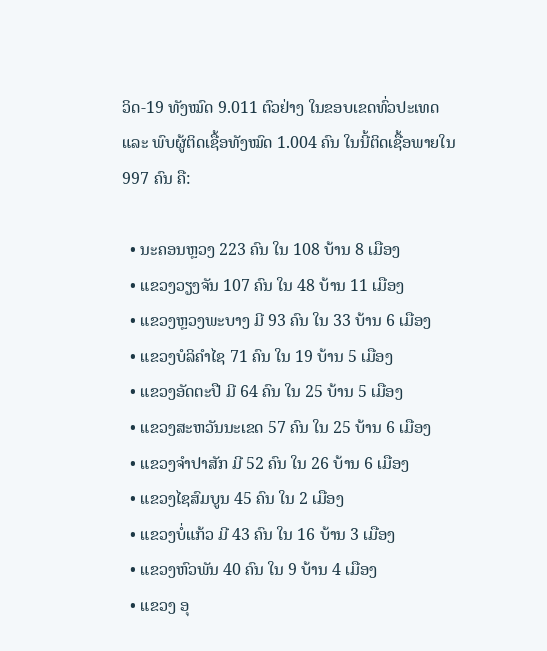ວິດ-19 ທັງໝົດ 9.011 ຕົວຢ່າງ ໃນຂອບເຂດທົ່ວປະເທດ ແລະ ພົບຜູ້ຕິດເຊື້ອທັງໝົດ 1.004 ຄົນ ໃນນີ້ຕິດເຊື້ອພາຍໃນ 997 ຄົນ ຄື:

  • ນະຄອນຫຼວງ 223 ຄົນ ໃນ 108 ບ້ານ 8 ເມືອງ
  • ແຂວງວຽງຈັນ 107 ຄົນ ໃນ 48 ບ້ານ 11 ເມືອງ
  • ແຂວງຫຼວງພະບາງ ມີ 93 ຄົນ ໃນ 33 ບ້ານ 6 ເມືອງ
  • ແຂວງບໍລິຄຳໄຊ 71 ຄົນ ໃນ 19 ບ້ານ 5 ເມືອງ
  • ແຂວງອັດຕະປື ມີ 64 ຄົນ ໃນ 25 ບ້ານ 5 ເມືອງ
  • ແຂວງສະຫວັນນະເຂດ 57 ຄົນ ໃນ 25 ບ້ານ 6 ເມືອງ
  • ແຂວງຈຳປາສັກ ມີ 52 ຄົນ ໃນ 26 ບ້ານ 6 ເມືອງ
  • ແຂວງໄຊສົມບູນ 45 ຄົນ ໃນ 2 ເມືອງ
  • ແຂວງບໍ່ແກ້ວ ມີ 43 ຄົນ ໃນ 16 ບ້ານ 3 ເມືອງ
  • ແຂວງຫົວພັນ 40 ຄົນ ໃນ 9 ບ້ານ 4 ເມືອງ
  • ແຂວງ ອຸ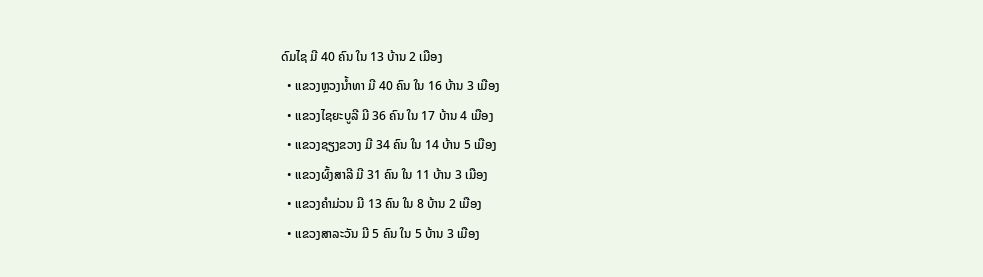ດົມໄຊ ມີ 40 ຄົນ ໃນ 13 ບ້ານ 2 ເມືອງ
  • ແຂວງຫຼວງນ້ຳທາ ມີ 40 ຄົນ ໃນ 16 ບ້ານ 3 ເມືອງ
  • ແຂວງໄຊຍະບູລີ ມີ 36 ຄົນ ໃນ 17 ບ້ານ 4 ເມືອງ
  • ແຂວງຊຽງຂວາງ ມີ 34 ຄົນ ໃນ 14 ບ້ານ 5 ເມືອງ
  • ແຂວງຜົ້ງສາລີ ມີ 31 ຄົນ ໃນ 11 ບ້ານ 3 ເມືອງ
  • ແຂວງຄຳມ່ວນ ມີ 13 ຄົນ ໃນ 8 ບ້ານ 2 ເມືອງ
  • ແຂວງສາລະວັນ ມີ 5 ຄົນ ໃນ 5 ບ້ານ 3 ເມືອງ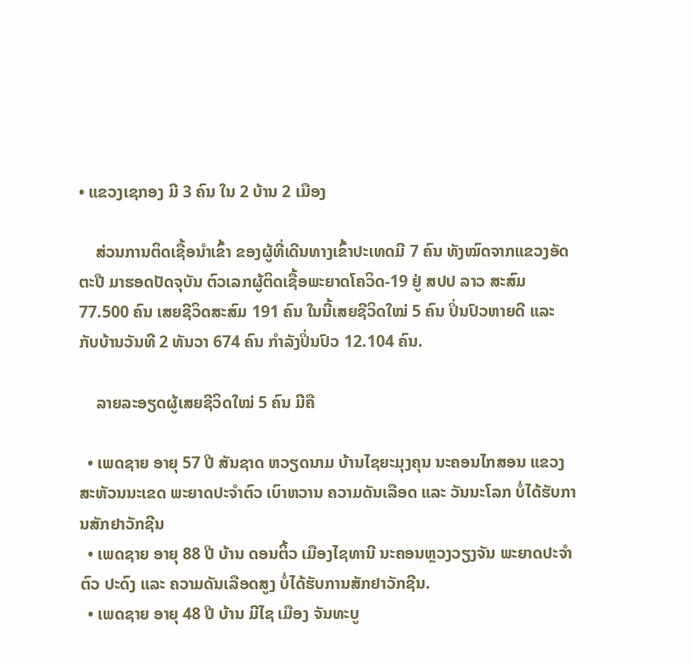• ແຂວງເຊກອງ ມີ 3 ຄົນ ໃນ 2 ບ້ານ 2 ເມືອງ

    ສ່ວນການຕິດເຊື້ອນໍາເຂົ້າ ຂອງຜູ້ທີ່ເດີນທາງເຂົ້າປະເທດມີ 7 ຄົນ ທັງໝົດຈາກແຂວງອັດຕະປື ມາຮອດປັດຈຸບັນ ຕົວເລກຜູ້ຕິດເຊື້ອພະຍາດໂຄວິດ-19 ຢູ່ ສປປ ລາວ ສະສົມ 77.500 ຄົນ ເສຍຊີວິດສະສົມ 191 ຄົນ ໃນນີ້ເສຍຊີວິດໃໝ່ 5 ຄົນ ປິ່ນປົວຫາຍດີ ແລະ ກັບບ້ານວັນທີ 2 ທັນວາ 674 ຄົນ ກໍາລັງປິ່ນປົວ 12.104 ຄົນ.

    ລາຍລະອຽດຜູ້ເສຍຊີວິດໃໝ່ 5 ຄົນ ມີຄື

  • ເພດຊາຍ ອາຍຸ 57 ປີ ສັນຊາດ ຫວຽດນາມ ບ້ານໄຊຍະມຸງຄຸນ ນະຄອນໄກສອນ ແຂວງສະຫັວນນະເຂດ ພະຍາດປະຈໍາຕົວ ເບົາຫວານ ຄວາມດັນເລືອດ ແລະ ວັນນະໂລກ ບໍ່ໄດ້ຮັບການສັກຢາວັກຊີນ
  • ເພດຊາຍ ອາຍຸ 88 ປີ ບ້ານ ດອນຕິ້ວ ເມືອງໄຊທານີ ນະຄອນຫຼວງວຽງຈັນ ພະຍາດປະຈຳຕົວ ປະດົງ ແລະ ຄວາມດັນເລືອດສູງ ບໍ່ໄດ້ຮັບການສັກຢາວັກຊີນ.
  • ເພດຊາຍ ອາຍຸ 48 ປີ ບ້ານ ມີໄຊ ເມືອງ ຈັນທະບູ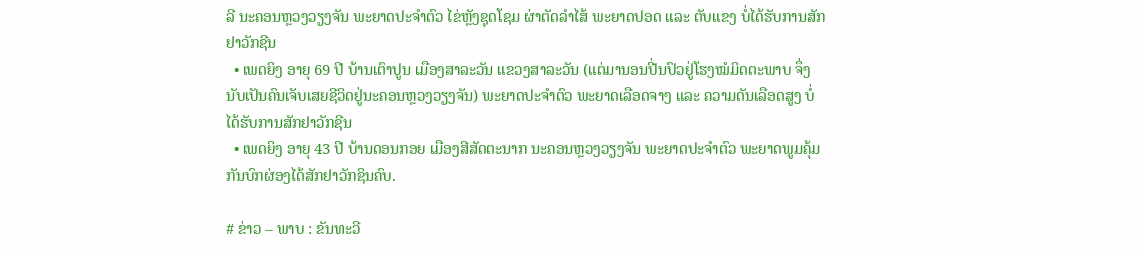ລີ ນະຄອນຫຼວງວຽງຈັນ ພະຍາດປະຈຳຕົວ ໄຂ່ຫຼັງຊຸດໂຊມ ຜ່າຕັດລຳໄສ້ ພະຍາດປອດ ແລະ ຕັບແຂງ ບໍ່ໄດ້ຮັບການສັກຢາວັກຊີນ
  • ເພດຍິງ ອາຍຸ 69 ປີ ບ້ານເຕົາປູນ ເມືອງສາລະວັນ ແຂວງສາລະວັນ (ແຕ່ມານອນປີ່ນປົວຢູ່ໂຮງໝໍມິດຕະພາບ ຈຶ່ງນັບເປັນຄົນເຈັບເສຍຊີວິດຢູ່ນະຄອນຫຼວງວຽງຈັນ) ພະຍາດປະຈຳຕົວ ພະຍາດເລືອດຈາງ ແລະ ຄວາມດັນເລືອດສູງ ບໍ່ໄດ້ຮັບການສັກຢາວັກຊີນ
  • ເພດຍິງ ອາຍຸ 43 ປີ ບ້ານດອນກອຍ ເມືອງສີສັດຕະນາກ ນະຄອນຫຼວງວຽງຈັນ ພະຍາດປະຈໍາຕົວ ພະຍາດພູມຄຸ້ມກັນບົກຜ່ອງໄດ້ສັກຢາວັກຊິນຄົບ.

# ຂ່າວ – ພາບ : ຂັນທະວີ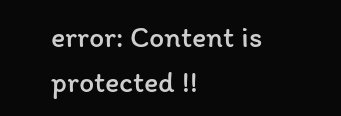error: Content is protected !!